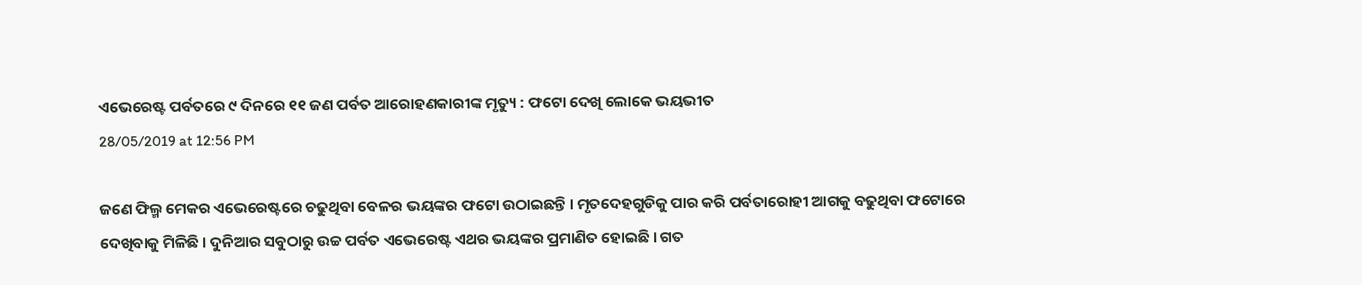ଏଭେରେଷ୍ଟ ପର୍ବତରେ ୯ ଦିନରେ ୧୧ ଜଣ ପର୍ବତ ଆରୋହଣକାରୀଙ୍କ ମୃତ୍ୟୁ : ଫଟୋ ଦେଖି ଲୋକେ ଭୟଭୀତ
28/05/2019 at 12:56 PM

ଜଣେ ଫିଲ୍ମ ମେକର ଏଭେରେଷ୍ଟରେ ଚଢୁଥିବା ବେଳର ଭୟଙ୍କର ଫଟୋ ଉଠାଇଛନ୍ତି । ମୃତଦେହଗୁଡିକୁ ପାର କରି ପର୍ବତାରୋହୀ ଆଗକୁ ବଢୁଥିବା ଫଟୋରେ ଦେଖିବାକୁ ମିଳିଛି । ଦୁନିଆର ସବୁଠାରୁ ଉଚ୍ଚ ପର୍ବତ ଏଭେରେଷ୍ଟ ଏଥର ଭୟଙ୍କର ପ୍ରମାଣିତ ହୋଇଛି । ଗତ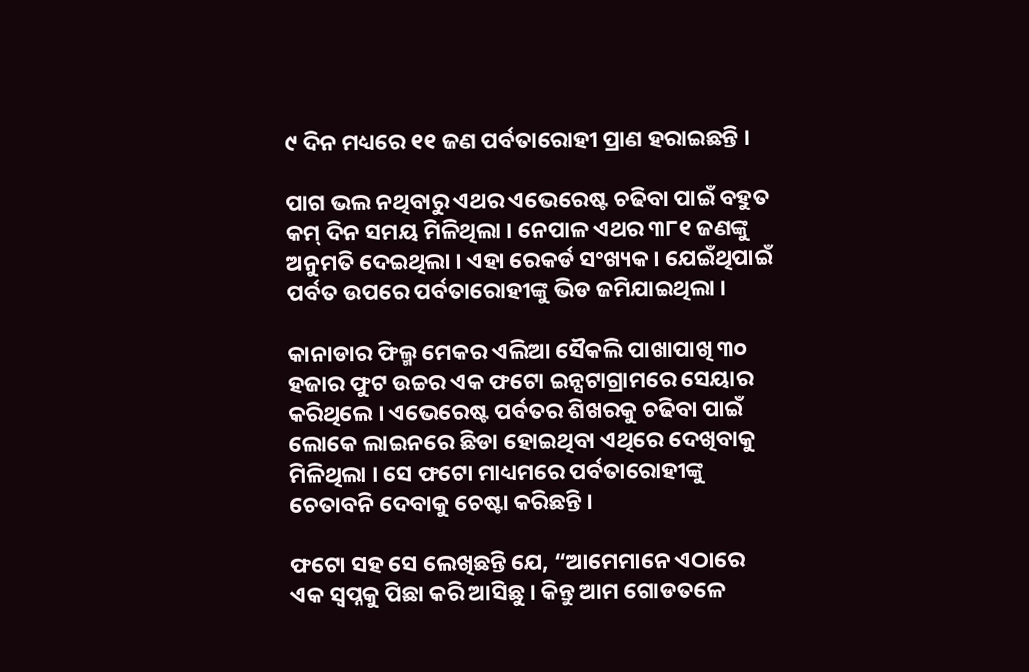୯ ଦିନ ମଧ୍ୟରେ ୧୧ ଜଣ ପର୍ବତାରୋହୀ ପ୍ରାଣ ହରାଇଛନ୍ତି ।

ପାଗ ଭଲ ନଥିବାରୁ ଏଥର ଏଭେରେଷ୍ଟ ଚଢିବା ପାଇଁ ବହୁତ କମ୍ ଦିନ ସମୟ ମିଳିଥିଲା । ନେପାଳ ଏଥର ୩୮୧ ଜଣଙ୍କୁ ଅନୁମତି ଦେଇଥିଲା । ଏହା ରେକର୍ଡ ସଂଖ୍ୟକ । ଯେଇଁଥିପାଇଁ ପର୍ବତ ଉପରେ ପର୍ବତାରୋହୀଙ୍କୁ ଭିଡ ଜମିଯାଇଥିଲା ।

କାନାଡାର ଫିଲ୍ମ ମେକର ଏଲିଆ ସୈକଲି ପାଖାପାଖି ୩୦ ହଜାର ଫୁଟ ଉଚ୍ଚର ଏକ ଫଟୋ ଇନ୍ସଟାଗ୍ରାମରେ ସେୟାର କରିଥିଲେ । ଏଭେରେଷ୍ଟ ପର୍ବତର ଶିଖରକୁ ଚଢିବା ପାଇଁ ଲୋକେ ଲାଇନରେ ଛିଡା ହୋଇଥିବା ଏଥିରେ ଦେଖିବାକୁ ମିଳିଥିଲା । ସେ ଫଟୋ ମାଧ୍ୟମରେ ପର୍ବତାରୋହୀଙ୍କୁ ଚେତାବନି ଦେବାକୁ ଚେଷ୍ଟା କରିଛନ୍ତି ।

ଫଟୋ ସହ ସେ ଲେଖିଛନ୍ତି ଯେ, “ଆମେମାନେ ଏଠାରେ ଏକ ସ୍ୱପ୍ନକୁ ପିଛା କରି ଆସିଛୁ । କିନ୍ତୁ ଆମ ଗୋଡତଳେ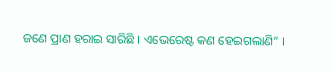ଜଣେ ପ୍ରାଣ ହରାଇ ସାରିଛି । ଏଭେରେଷ୍ଟ କଣ ହେଇଗଲାଣି” ।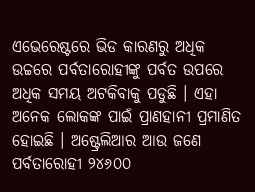ଏଭେରେଷ୍ଟରେ ଭିଡ କାରଣରୁ ଅଧିକ ଉଚ୍ଚରେ ପର୍ବତାରୋହୀଙ୍କୁ ପର୍ବତ ଉପରେ ଅଧିକ ସମୟ ଅଟକିବାକୁ ପଡୁଛି । ଏହା ଅନେକ ଲୋକଙ୍କ ପାଇଁ ପ୍ରାଣହାନୀ ପ୍ରମାଣିତ ହୋଇଛି । ଅଷ୍ଟ୍ରେଲିଆର ଆଉ ଜଣେ ପର୍ବତାରୋହୀ ୨୪୬୦୦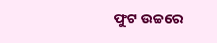ଫୁଟ ଉଚ୍ଚରେ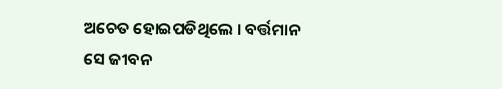ଅଚେତ ହୋଇପଡିଥିଲେ । ବର୍ତ୍ତମାନ ସେ ଜୀବନ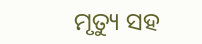ମୃତ୍ୟୁ ସହ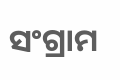ସଂଗ୍ରାମ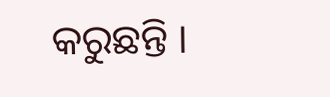କରୁଛନ୍ତି ।